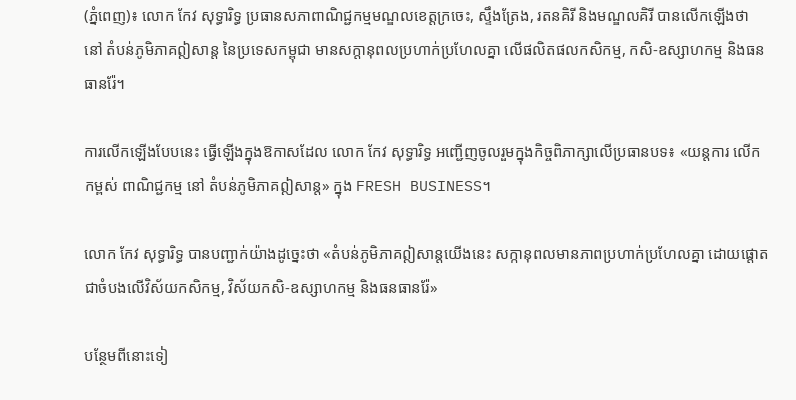(ភ្នំពេញ)៖ លោក កែវ សុទ្ធារិទ្ធ ប្រធានសភាពាណិជ្ជកម្មមណ្ឌលខេត្ដក្រចេះ, ស្ទឹងត្រែង, រតនគិរី និងមណ្ឌលគិរី បានលើកឡើងថា នៅ តំបន់ភូមិភាគឦសាន្ត នៃប្រទេសកម្ពុជា មានសក្តានុពលប្រហាក់ប្រហែលគ្នា លើផលិតផលកសិកម្ម, កសិ-ឧស្សាហកម្ម និងធនធានរ៉ែ។

ការលើកឡើងបែបនេះ ធ្វើឡើងក្នុងឱកាសដែល លោក កែវ សុទ្ធារិទ្ធ អញ្ជើញចូលរួមក្នុងកិច្ចពិភាក្សាលើប្រធានបទ៖ «យន្តការ លើកកម្ពស់ ពាណិជ្ជកម្ម នៅ តំបន់ភូមិភាគឦសាន្ត» ក្នុង FRESH BUSINESS។

លោក កែវ សុទ្ធារិទ្ធ បានបញ្ជាក់យ៉ាងដូច្នេះថា «តំបន់ភូមិភាគឦសាន្តយើងនេះ សក្កានុពលមានភាពប្រហាក់ប្រហែលគ្នា ដោយផ្ដោតជាចំបងលើវិស័យកសិកម្ម, វិស័យកសិ-ឧស្សាហកម្ម និងធនធានរ៉ែ»

បន្ថែមពីនោះទៀ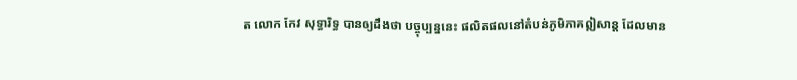ត លោក កែវ សុទ្ធារិទ្ធ បានឲ្យដឹងថា បច្ចុប្បន្ននេះ ផលិតផលនៅតំបន់ភូមិភាគឦសាន្ត ដែលមាន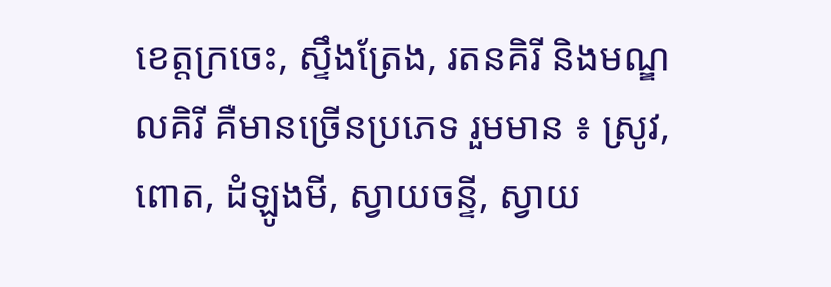ខេត្ដក្រចេះ, ស្ទឹងត្រែង, រតនគិរី និងមណ្ឌលគិរី គឺមានច្រើនប្រភេទ រួមមាន ៖ ស្រូវ, ពោត, ដំឡូងមី, ស្វាយចន្ទី, ស្វាយ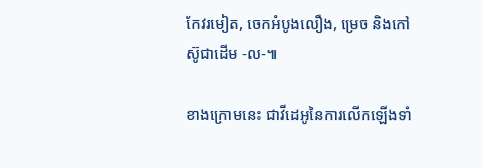កែវរមៀត, ចេកអំបូងលឿង, ម្រេច និងកៅស៊ូជាដើម -ល-៕

ខាងក្រោមនេះ ជាវីដេអូនៃការលើកឡើងទាំ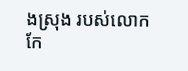ងស្រុង របស់លោក កែ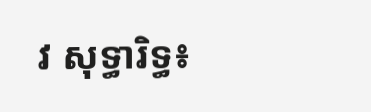វ សុទ្ធារិទ្ធ៖